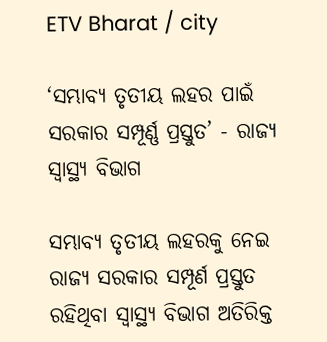ETV Bharat / city

‘ସମ୍ଭାବ୍ୟ ତୃତୀୟ ଲହର ପାଇଁ ସରକାର ସମ୍ପୂର୍ଣ୍ଣ ପ୍ରସ୍ତୁତ’ - ରାଜ୍ୟ ସ୍ବାସ୍ଥ୍ୟ ବିଭାଗ

ସମ୍ଭାବ୍ୟ ତୃତୀୟ ଲହରକୁ ନେଇ ରାଜ୍ୟ ସରକାର ସମ୍ପୂର୍ଣ ପ୍ରସ୍ତୁତ ରହିଥିବା ସ୍ବାସ୍ଥ୍ୟ ବିଭାଗ ଅତିରିକ୍ତ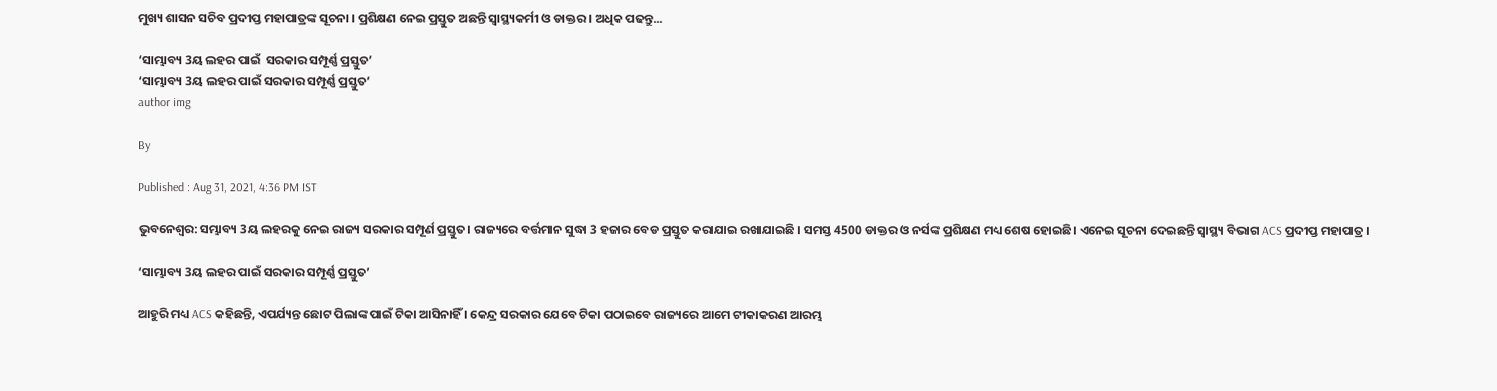ମୁଖ୍ୟ ଶାସନ ସଚିବ ପ୍ରଦୀପ୍ତ ମହାପାତ୍ରଙ୍କ ସୂଚନା । ପ୍ରଶିକ୍ଷଣ ନେଇ ପ୍ରସ୍ତୁତ ଅଛନ୍ତି ସ୍ବାସ୍ଥ୍ୟକର୍ମୀ ଓ ଡାକ୍ତର । ଅଧିକ ପଢନ୍ତୁ...

‘ସାମ୍ଭାବ୍ୟ 3ୟ ଲହର ପାଇଁ  ସରକାର ସମ୍ପୂର୍ଣ୍ଣ ପ୍ରସ୍ତୁତ’
‘ସାମ୍ଭାବ୍ୟ 3ୟ ଲହର ପାଇଁ ସରକାର ସମ୍ପୂର୍ଣ୍ଣ ପ୍ରସ୍ତୁତ’
author img

By

Published : Aug 31, 2021, 4:36 PM IST

ଭୁବନେଶ୍ବର: ସମ୍ଭାବ୍ୟ 3ୟ ଲହରକୁ ନେଇ ରାଜ୍ୟ ସରକାର ସମ୍ପୂର୍ଣ ପ୍ରସ୍ତୁତ। ରାଜ୍ୟରେ ବର୍ତ୍ତମାନ ସୁଦ୍ଧା 3 ହଜାର ବେଡ ପ୍ରସ୍ତୁତ କରାଯାଇ ରଖାଯାଇଛି । ସମସ୍ତ 4500 ଡାକ୍ତର ଓ ନର୍ସଙ୍କ ପ୍ରଶିକ୍ଷଣ ମଧ୍ୟ ଶେଷ ହୋଇଛି। ଏନେଇ ସୂଚନା ଦେଇଛନ୍ତି ସ୍ବାସ୍ଥ୍ୟ ବିଭାଗ ACS ପ୍ରଦୀପ୍ତ ମହାପାତ୍ର ।

‘ସାମ୍ଭାବ୍ୟ 3ୟ ଲହର ପାଇଁ ସରକାର ସମ୍ପୂର୍ଣ୍ଣ ପ୍ରସ୍ତୁତ’

ଆହୁରି ମଧ୍ୟ ACS କହିଛନ୍ତି, ଏପର୍ଯ୍ୟନ୍ତ ଛୋଟ ପିଲାଙ୍କ ପାଇଁ ଟିକା ଆସିନାହିଁ । କେନ୍ଦ୍ର ସରକାର ଯେବେ ଟିକା ପଠାଇବେ ରାଜ୍ୟରେ ଆମେ ଟୀକାକରଣ ଆରମ୍ଭ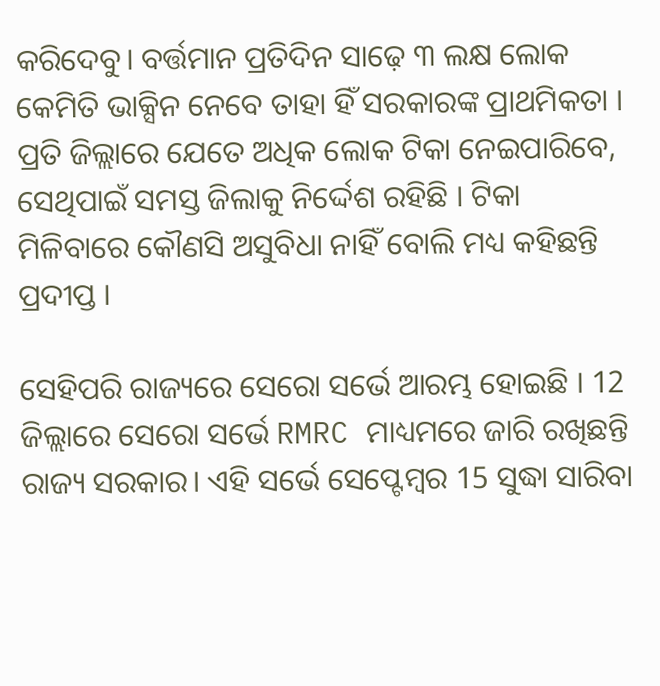କରିଦେବୁ। ବର୍ତ୍ତମାନ ପ୍ରତିଦିନ ସାଢ଼େ ୩ ଲକ୍ଷ ଲୋକ କେମିତି ଭାକ୍ସିନ ନେବେ ତାହା ହିଁ ସରକାରଙ୍କ ପ୍ରାଥମିକତା । ପ୍ରତି ଜିଲ୍ଲାରେ ଯେତେ ଅଧିକ ଲୋକ ଟିକା ନେଇପାରିବେ, ସେଥିପାଇଁ ସମସ୍ତ ଜିଲାକୁ ନିର୍ଦ୍ଦେଶ ରହିଛି । ଟିକା ମିଳିବାରେ କୌଣସି ଅସୁବିଧା ନାହିଁ ବୋଲି ମଧ୍ୟ କହିଛନ୍ତି ପ୍ରଦୀପ୍ତ ।

ସେହିପରି ରାଜ୍ୟରେ ସେରୋ ସର୍ଭେ ଆରମ୍ଭ ହୋଇଛି । 12 ଜିଲ୍ଲାରେ ସେରୋ ସର୍ଭେ RMRC ମାଧ୍ୟମରେ ଜାରି ରଖିଛନ୍ତି ରାଜ୍ୟ ସରକାର। ଏହି ସର୍ଭେ ସେପ୍ଟେମ୍ବର 15 ସୁଦ୍ଧା ସାରିବା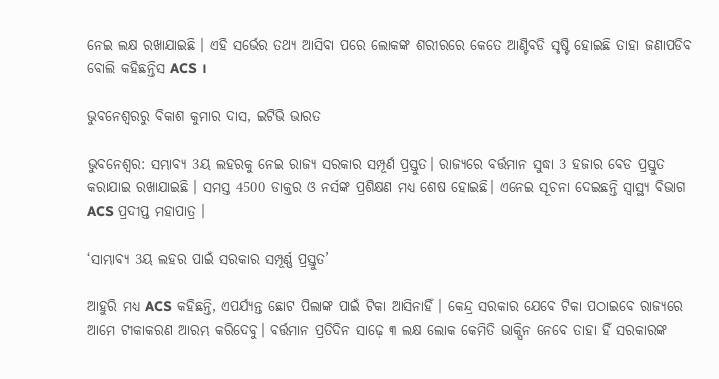ନେଇ ଲକ୍ଷ ରଖାଯାଇଛି । ଏହି ସର୍ଭେର ତଥ୍ୟ ଆସିବା ପରେ ଲୋକଙ୍କ ଶରୀରରେ କେତେ ଆଣ୍ଟିବଡି ସୃଷ୍ଟି ହୋଇଛି ତାହା ଜଣାପଡିବ ବୋଲି କହିଛନ୍ତିସ ACS ।

ଭୁବନେଶ୍ବରରୁ ବିକାଶ କୁମାର ଦାସ, ଇଟିଭି ଭାରତ

ଭୁବନେଶ୍ବର: ସମ୍ଭାବ୍ୟ 3ୟ ଲହରକୁ ନେଇ ରାଜ୍ୟ ସରକାର ସମ୍ପୂର୍ଣ ପ୍ରସ୍ତୁତ। ରାଜ୍ୟରେ ବର୍ତ୍ତମାନ ସୁଦ୍ଧା 3 ହଜାର ବେଡ ପ୍ରସ୍ତୁତ କରାଯାଇ ରଖାଯାଇଛି । ସମସ୍ତ 4500 ଡାକ୍ତର ଓ ନର୍ସଙ୍କ ପ୍ରଶିକ୍ଷଣ ମଧ୍ୟ ଶେଷ ହୋଇଛି। ଏନେଇ ସୂଚନା ଦେଇଛନ୍ତି ସ୍ବାସ୍ଥ୍ୟ ବିଭାଗ ACS ପ୍ରଦୀପ୍ତ ମହାପାତ୍ର ।

‘ସାମ୍ଭାବ୍ୟ 3ୟ ଲହର ପାଇଁ ସରକାର ସମ୍ପୂର୍ଣ୍ଣ ପ୍ରସ୍ତୁତ’

ଆହୁରି ମଧ୍ୟ ACS କହିଛନ୍ତି, ଏପର୍ଯ୍ୟନ୍ତ ଛୋଟ ପିଲାଙ୍କ ପାଇଁ ଟିକା ଆସିନାହିଁ । କେନ୍ଦ୍ର ସରକାର ଯେବେ ଟିକା ପଠାଇବେ ରାଜ୍ୟରେ ଆମେ ଟୀକାକରଣ ଆରମ୍ଭ କରିଦେବୁ। ବର୍ତ୍ତମାନ ପ୍ରତିଦିନ ସାଢ଼େ ୩ ଲକ୍ଷ ଲୋକ କେମିତି ଭାକ୍ସିନ ନେବେ ତାହା ହିଁ ସରକାରଙ୍କ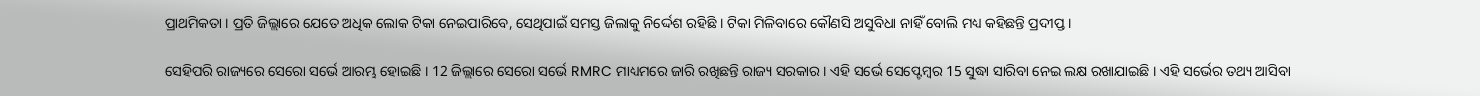ପ୍ରାଥମିକତା । ପ୍ରତି ଜିଲ୍ଲାରେ ଯେତେ ଅଧିକ ଲୋକ ଟିକା ନେଇପାରିବେ, ସେଥିପାଇଁ ସମସ୍ତ ଜିଲାକୁ ନିର୍ଦ୍ଦେଶ ରହିଛି । ଟିକା ମିଳିବାରେ କୌଣସି ଅସୁବିଧା ନାହିଁ ବୋଲି ମଧ୍ୟ କହିଛନ୍ତି ପ୍ରଦୀପ୍ତ ।

ସେହିପରି ରାଜ୍ୟରେ ସେରୋ ସର୍ଭେ ଆରମ୍ଭ ହୋଇଛି । 12 ଜିଲ୍ଲାରେ ସେରୋ ସର୍ଭେ RMRC ମାଧ୍ୟମରେ ଜାରି ରଖିଛନ୍ତି ରାଜ୍ୟ ସରକାର। ଏହି ସର୍ଭେ ସେପ୍ଟେମ୍ବର 15 ସୁଦ୍ଧା ସାରିବା ନେଇ ଲକ୍ଷ ରଖାଯାଇଛି । ଏହି ସର୍ଭେର ତଥ୍ୟ ଆସିବା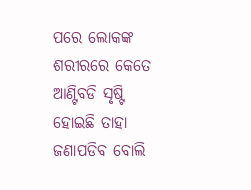ପରେ ଲୋକଙ୍କ ଶରୀରରେ କେତେ ଆଣ୍ଟିବଡି ସୃଷ୍ଟି ହୋଇଛି ତାହା ଜଣାପଡିବ ବୋଲି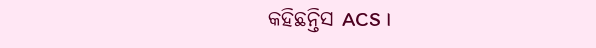କହିଛନ୍ତିସ ACS ।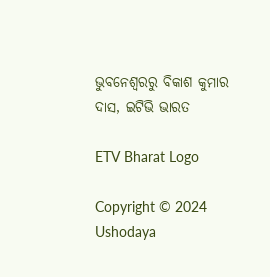ଭୁବନେଶ୍ବରରୁ ବିକାଶ କୁମାର ଦାସ, ଇଟିଭି ଭାରତ

ETV Bharat Logo

Copyright © 2024 Ushodaya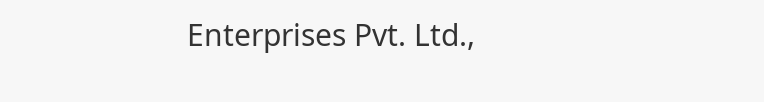Enterprises Pvt. Ltd.,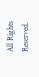All Rights Reserved.